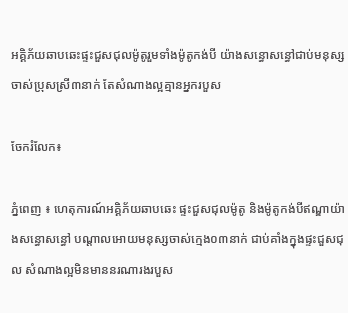អគ្គិភ័យឆាបឆេះផ្ទះជួសជុលម៉ូតូរួមទាំងម៉ូតូកង់បី យ៉ាងសន្ធោសន្ធៅជាប់មនុស្សចាស់ប្រុសស្រី៣នាក់ តែសំណាងល្អគ្មានអ្នករបួស

ចែករំលែក៖

ភ្នំពេញ ៖ ហេតុការណ៍អគ្គិភ័យឆាបឆេះ ផ្ទះជួសជុលម៉ូតូ និងម៉ូតូកង់បីឥណ្ឌាយ៉ាងសន្ធោសន្ធៅ បណ្ដាលអោយមនុស្សចាស់ក្មេង០៣នាក់ ជាប់គាំងក្នុងផ្ទះជួសជុល សំណាងល្អមិនមាននរណារងរបួស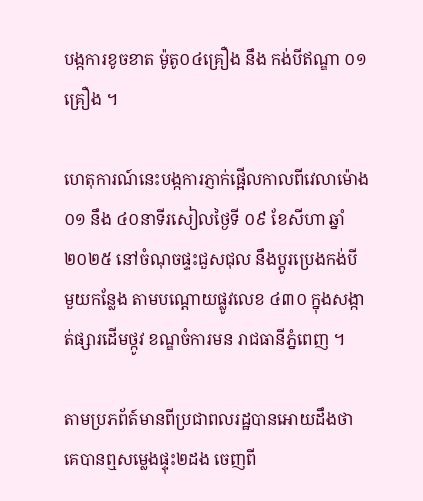បង្កការខូចខាត ម៉ូតូ០៤គ្រឿង នឹង កង់បីឥណ្ឌា ០១គ្រឿង ។

ហេតុការណ៍នេះបង្កការភ្ញាក់ផ្អើលកាលពីវេលាម៉ោង ០១ នឹង ៤០នាទីរសៀលថ្ងៃទី ០៩ ខែសីហា ឆ្នាំ២០២៥ នៅចំណុចផ្ទះជួសជុល នឹងប្តូរប្រេងកង់បី មួយកន្លែង តាមបណ្តោយផ្លូវលេខ ៤៣០ ក្នុងសង្កាត់ផ្សារដើមថ្កូវ ខណ្ឌចំការមន រាជធានីភ្នំពេញ ។

តាមប្រភព័ត៍មានពីប្រជាពលរដ្ឋបានអោយដឹងថា គេបានឮសម្លេងផ្ទុះ២ដង ចេញពី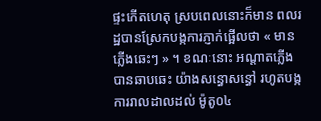ផ្ទះកើតហេតុ ស្របពេលនោះក៏មាន ពលរដ្ឋបានស្រែកបង្កការភ្ញាក់ផ្អើលថា « មានភ្លើងឆេះៗ » ។ ខណៈនោះ អណ្តាតភ្លើងបានឆាបឆេះ យ៉ាងសន្ធោសន្ធៅ រហូតបង្កការរាលដាលដល់ ម៉ូតូ០៤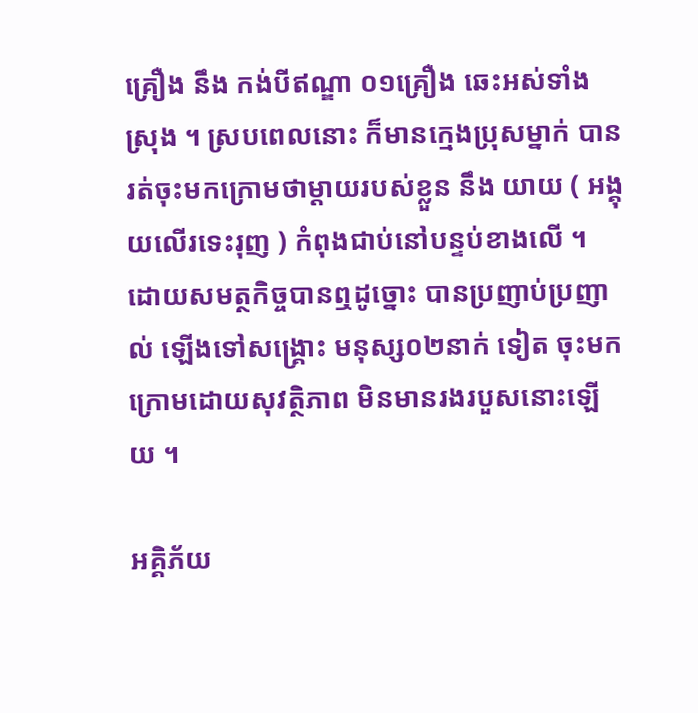គ្រឿង នឹង កង់បីឥណ្ឌា ០១គ្រឿង ឆេះអស់ទាំងស្រុង ។ ស្របពេលនោះ ក៏មានក្មេងប្រុសម្នាក់ បានរត់ចុះមកក្រោមថាម្តាយរបស់ខ្លួន នឹង យាយ ( អង្គុយលើរទេះរុញ ) កំពុងជាប់នៅបន្ទប់ខាងលើ ។ ដោយសមត្ថកិច្ចបានឮដូច្នោះ បានប្រញាប់ប្រញាល់ ឡើងទៅសង្គ្រោះ មនុស្ស០២នាក់ ទៀត ចុះមកក្រោមដោយសុវត្ថិភាព មិនមានរងរបួសនោះឡើយ ។

អគ្គិភ័យ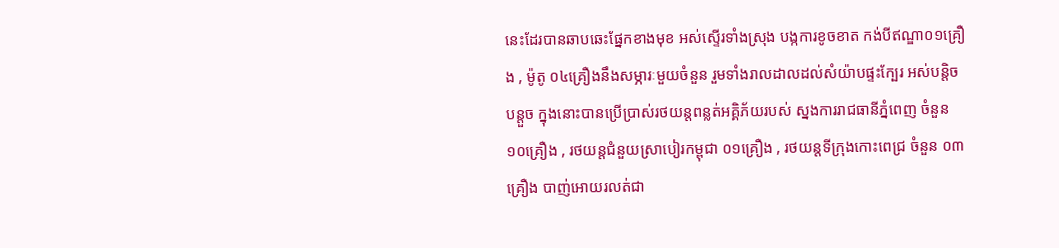នេះដែរបានឆាបឆេះផ្នែកខាងមុខ អស់ស្ទើរទាំងស្រុង បង្កការខូចខាត កង់បីឥណ្ឌា០១គ្រឿង , ម៉ូតូ ០៤គ្រឿងនឹងសម្ភារៈមួយចំនួន រួមទាំងរាលដាលដល់សំយ៉ាបផ្ទះក្បែរ អស់បន្តិចបន្តួច ក្នុងនោះបានប្រើប្រាស់រថយន្តពន្លត់អគ្គិភ័យរបស់ ស្នងការរាជធានីភ្នំពេញ ចំនួន ១០គ្រឿង , រថយន្តជំនួយស្រាបៀរកម្ពុជា ០១គ្រឿង , រថយន្តទីក្រុងកោះពេជ្រ ចំនួន ០៣គ្រឿង បាញ់អោយរលត់ជា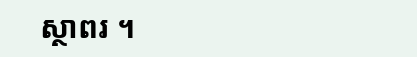ស្ថាពរ ។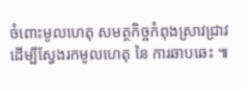ចំពោះមូលហេតុ សមត្ថកិច្ចកំពុងស្រាវជ្រាវ ដើម្បីស្វែងរកមូលហេតុ នៃ ការឆាបឆេះ ៕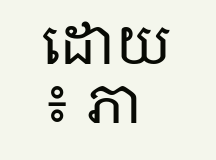ដោយ ៖ ភា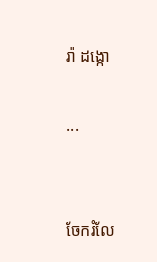រ៉ា ដង្កោ

...


ចែករំលែ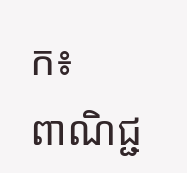ក៖
ពាណិជ្ជ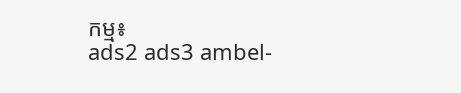កម្ម៖
ads2 ads3 ambel-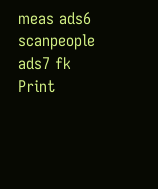meas ads6 scanpeople ads7 fk Print